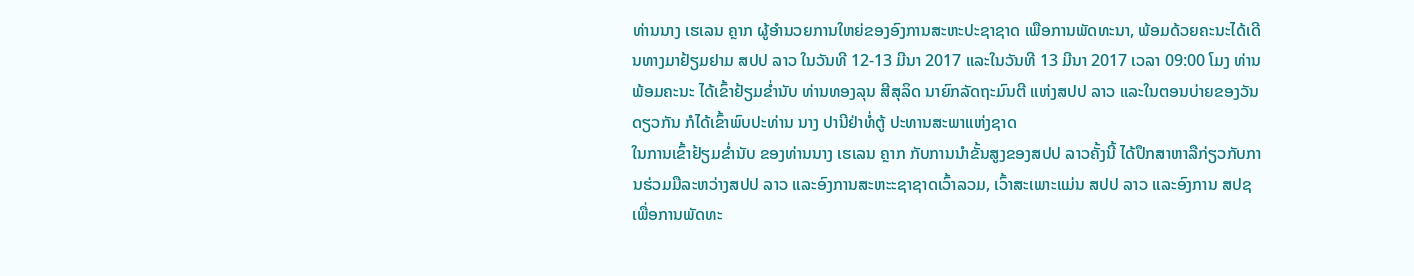ທ່ານນາງ ເຮເລນ ຄຼາກ ຜູ້ອຳນວຍການໃຫຍ່ຂອງອົງການສະຫະປະຊາຊາດ ເພືອການພັດທະນາ, ພ້ອມດ້ວຍຄະນະໄດ້ເດີນທາງມາຢ້ຽມຢາມ ສປປ ລາວ ໃນວັນທີ 12-13 ມີນາ 2017 ແລະໃນວັນທີ 13 ມີນາ 2017 ເວລາ 09:00 ໂມງ ທ່ານພ້ອມຄະນະ ໄດ້ເຂົ້າຢ້ຽມຂໍ່ານັບ ທ່ານທອງລຸນ ສີສຸລິດ ນາຍົກລັດຖະມົນຕີ ແຫ່ງສປປ ລາວ ແລະໃນຕອນບ່າຍຂອງວັນດຽວກັນ ກໍໄດ້ເຂົ້າພົບປະທ່ານ ນາງ ປານີຢ່າທໍ່ຕູ້ ປະທານສະພາແຫ່ງຊາດ
ໃນການເຂົ້າຢ້ຽມຂໍ່ານັບ ຂອງທ່ານນາງ ເຮເລນ ຄຼາກ ກັບການນຳຂັ້ນສູງຂອງສປປ ລາວຄັ້ງນີ້ ໄດ້ປຶກສາຫາລືກ່ຽວກັບການຮ່ວມມືລະຫວ່າງສປປ ລາວ ແລະອົງການສະຫະະຊາຊາດເວົ້າລວມ, ເວົ້າສະເພາະແມ່ນ ສປປ ລາວ ແລະອົງການ ສປຊ ເພື່ອການພັດທະ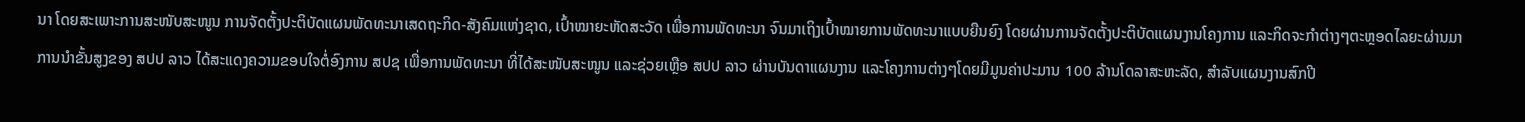ນາ ໂດຍສະເພາະການສະໜັບສະໜູນ ການຈັດຕັ້ງປະຕິບັດແຜນພັດທະນາເສດຖະກິດ-ສັງຄົມແຫ່ງຊາດ, ເປົ້າໝາຍະຫັດສະວັດ ເພື່ອການພັດທະນາ ຈົນມາເຖິງເປົ້າໝາຍການພັດທະນາແບບຍືນຍົງ ໂດຍຜ່ານການຈັດຕັ້ງປະຕິບັດແຜນງານໂຄງການ ແລະກິດຈະກຳຕ່າງໆຕະຫຼອດໄລຍະຜ່ານມາ
ການນຳຂັ້ນສູງຂອງ ສປປ ລາວ ໄດ້ສະແດງຄວາມຂອບໃຈຕໍ່ອົງການ ສປຊ ເພື່ອການພັດທະນາ ທີ່ໄດ້ສະໜັບສະໜູນ ແລະຊ່ວຍເຫຼືອ ສປປ ລາວ ຜ່ານບັນດາແຜນງານ ແລະໂຄງການຕ່າງໆໂດຍມີມູນຄ່າປະມານ 100 ລ້ານໂດລາສະຫະລັດ, ສຳລັບແຜນງານສົກປີ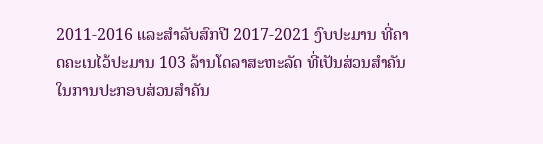2011-2016 ແລະສຳລັບສົກປີ 2017-2021 ງົບປະມານ ທີ່ຄາດຄະເນໄວ້ປະມານ 103 ລ້ານໂດລາສະຫະລັດ ທີ່ເປັນສ່ວນສຳຄັນໃນການປະກອບສ່ວນສຳຄັນ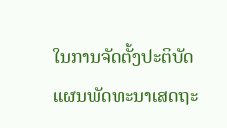ໃນການຈັດຕັ້ງປະຕິບັດແຜນພັດທະນາເສດຖະ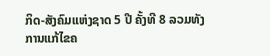ກິດ-ສັງຄົມແຫ່ງຊາດ 5 ປີ ຄັ້ງທີ 8 ລວມທັງການແກ້ໄຂຄ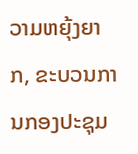ວາມຫຍຸ້ງຍາກ, ຂະບວນການກອງປະຊຸມ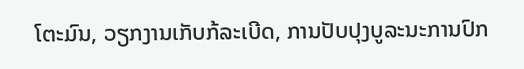ໂຕະມົນ, ວຽກງານເກັບກ້ລະເບີດ, ການປັບປຸງບູລະນະການປົກ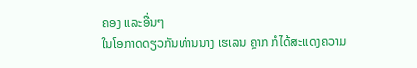ຄອງ ແລະອື່ນໆ
ໃນໂອກາດດຽວກັນທ່ານນາງ ເຮເລນ ຄຼາກ ກໍໄດ້ສະແດງຄວາມ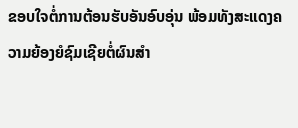ຂອບໃຈຕໍ່ການຕ້ອນຮັບອັນອົບອຸ່ນ ພ້ອມທັງສະແດງຄວາມຍ້ອງຍໍຊົມເຊີຍຕໍ່ຜົນສຳ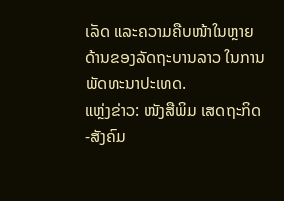ເລັດ ແລະຄວາມຄືບໜ້າໃນຫຼາຍດ້ານຂອງລັດຖະບານລາວ ໃນການພັດທະນາປະເທດ.
ແຫຼ່ງຂ່າວ: ໜັງສືພິມ ເສດຖະກິດ-ສັງຄົມ